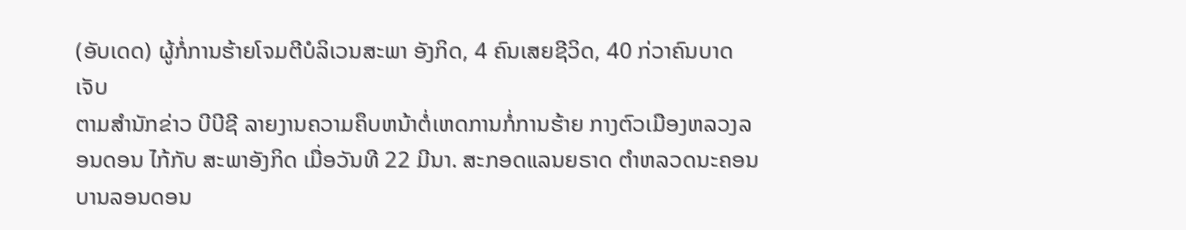(ອັບເດດ) ຜູ້ກໍ່ການຮ້າຍໂຈມຕີບໍລິເວນສະພາ ອັງກິດ, 4 ຄົນເສຍຊີວິດ, 40 ກ່ວາຄົນບາດເຈັບ
ຕາມສຳນັກຂ່າວ ບີບີຊີ ລາຍງານຄວາມຄຶບຫນ້າຕໍ່ເຫດການກໍ່ການຮ້າຍ ກາງຕົວເມືອງຫລວງລອນດອນ ໄກ້ກັບ ສະພາອັງກິດ ເມື່ອວັນທີ 22 ມີນາ. ສະກອດແລນຍຣາດ ຕຳຫລວດນະຄອນບານລອນດອນ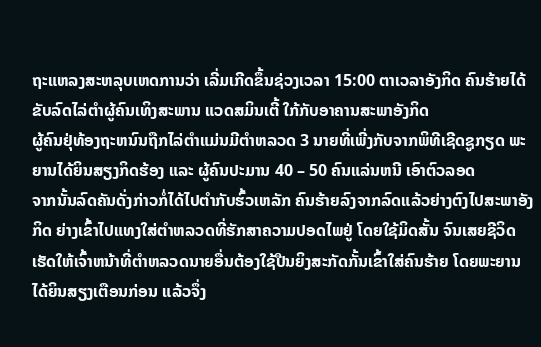ຖະແຫລງສະຫລຸບເຫດການວ່າ ເລີ່ມເກີດຂຶ້ນຊ່ວງເວລາ 15:00 ຕາເວລາອັງກິດ ຄົນຮ້າຍໄດ້ຂັບລົດໄລ່ຕຳຜູ້ຄົນເທິງສະພານ ແວດສມິນເຕີ້ ໃກ້ກັບອາຄານສະພາອັງກິດ
ຜູ້ຄົນຢຸ່ທ້ອງຖະຫນົນຖືກໄລ່ຕຳແມ່ນມີຕຳຫລວດ 3 ນາຍທີ່ເພີ່ງກັບຈາກພິທີເຊີດຊູກຽດ ພະຍານໄດ້ຍິນສຽງກິດຮ້ອງ ແລະ ຜູ້ຄົນປະມານ 40 – 50 ຄົນແລ່ນຫນີ ເອົາຕົວລອດ
ຈາກນັ້ນລົດຄັນດັ່ງກ່າວກໍ່ໄດ້ໄປຕຳກັບຮົ້ວເຫລັກ ຄົນຮ້າຍລົງຈາກລົດແລ້ວຍ່າງຕົງໄປສະພາອັງກິດ ຍ່າງເຂົ້າໄປແທງໃສ່ຕຳຫລວດທີ່ຮັກສາຄວາມປອດໄພຢູ່ ໂດຍໃຊ້ມິດສັ້ນ ຈົນເສຍຊີວິດ ເຮັດໃຫ້ເຈົ້າຫນ້າທີ່ຕຳຫລວດນາຍອື່ນຕ້ອງໃຊ້ປືນຍິງສະກັດກັ້ນເຂົ້າໃສ່ຄົນຮ້າຍ ໂດຍພະຍານໄດ້ຍິນສຽງເຕືອນກ່ອນ ແລ້ວຈຶ່ງ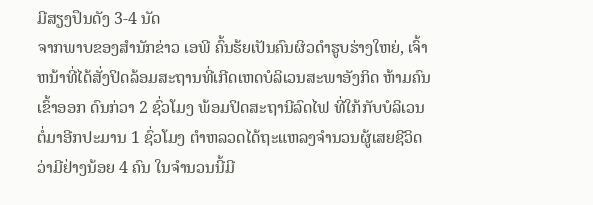ມີສຽງປຶນດັງ 3-4 ນັດ
ຈາກພາບຂອງສຳນັກຂ່າວ ເອພີ ຄົ້ນຮ້ຍເປັນຄົນຜິວດຳຮູບຮ່າງໃຫຍ່, ເຈົ້າຫນ້າທີ່ໄດ້ສັ່ງປິດລ້ອມສະຖານທີ່ເກີດເຫດບໍລິເວນສະພາອັງກິດ ຫ້າມຄົນເຂົ້າອອກ ດົນກ່ວາ 2 ຊົ່ວໂມງ ພ້ອມປິດສະຖານີລົດໄຟ ທີ່ໃກ້ກັບບໍລິເວນ
ຕໍ່ມາອີກປະມານ 1 ຊົ່ວໂມງ ຕຳຫລວດໄດ້ຖະແຫລງຈຳນວນຜູ້ເສຍຊີວິດ ວ່າມີຢ່າງນ້ອຍ 4 ຄົນ ໃນຈຳນວນນີ້ມີ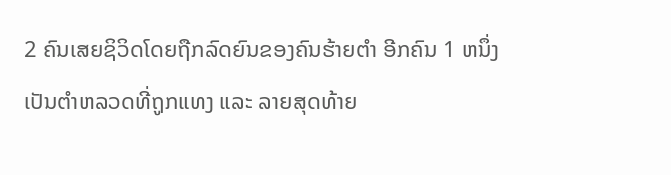2 ຄົນເສຍຊິວິດໂດຍຖືກລົດຍົນຂອງຄົນຮ້າຍຕຳ ອີກຄົນ 1 ຫນຶ່ງເປັນຕຳຫລວດທີ່ຖູກແທງ ແລະ ລາຍສຸດທ້າຍ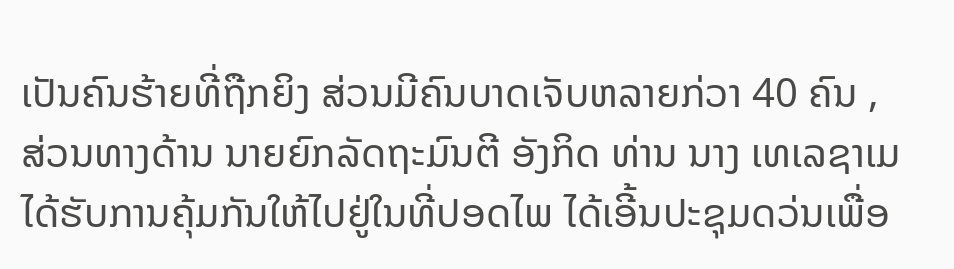ເປັນຄົນຮ້າຍທີ່ຖືກຍິງ ສ່ວນມີຄົນບາດເຈັບຫລາຍກ່ວາ 40 ຄົນ , ສ່ວນທາງດ້ານ ນາຍຍົກລັດຖະມົນຕີ ອັງກິດ ທ່ານ ນາງ ເທເລຊາເມ ໄດ້ຮັບການຄຸ້ມກັນໃຫ້ໄປຢູ່ໃນທີ່ປອດໄພ ໄດ້ເອີ້ນປະຊຸມດວ່ນເພື່ອ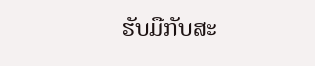ຮັບມືກັບສະ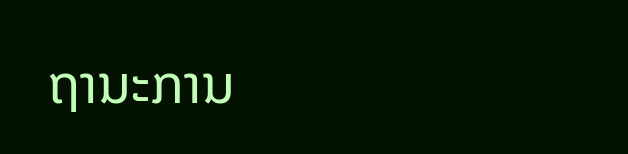ຖານະການ